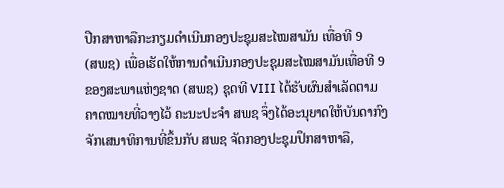ປືກສາຫາລືກະກຽມດຳເນີນກອງປະຊຸມສະໄໝສາມັນ ເທື່ອທີ 9
(ສພຊ) ເພື່ອເຮັດໃຫ້ການດໍາເນີນກອງປະຊຸມສະໄໝສາມັນເທື່ອທີ 9 ຂອງສະພາແຫ່ງຊາດ (ສພຊ) ຊຸດທີ VIII ໄດ້ຮັບຜົນສໍາເລັດຕາມຄາດໝາຍທີ່ວາງໄວ້ ຄະນະປະຈໍາ ສພຊ ຈຶ່ງໄດ້ອະນຸຍາດໃຫ້ບັນດາກົງຈັກເສນາທິການທີ່ຂຶ້ນກັບ ສພຊ ຈັດກອງປະຊຸມປຶກສາຫາລື,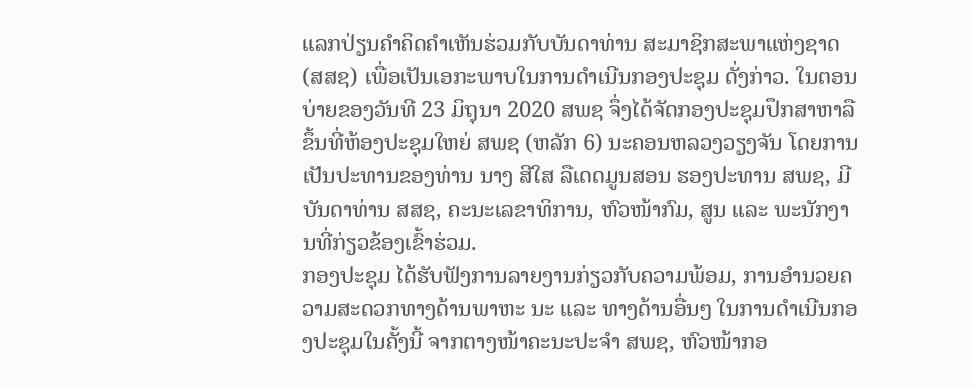ແລກປ່ຽນຄໍາຄິດຄໍາເຫັນຮ່ວມກັບບັນດາທ່ານ ສະມາຊິກສະພາແຫ່ງຊາດ (ສສຊ) ເພື່ອເປັນເອກະພາບໃນການດໍາເນີນກອງປະຊຸມ ດັ່ງກ່າວ. ໃນຕອນບ່າຍຂອງວັນທີ 23 ມິຖຸນາ 2020 ສພຊ ຈຶ່ງໄດ້ຈັດກອງປະຊຸມປຶກສາຫາລືຂຶ້ນທີ່ຫ້ອງປະຊຸມໃຫຍ່ ສພຊ (ຫລັກ 6) ນະຄອນຫລວງວຽງຈັນ ໂດຍການເປັນປະທານຂອງທ່ານ ນາງ ສີໃສ ລືເດດມູນສອນ ຮອງປະທານ ສພຊ, ມີບັນດາທ່ານ ສສຊ, ຄະນະເລຂາທິການ, ຫົວໜ້າກົມ, ສູນ ແລະ ພະນັກງານທີ່ກ່ຽວຂ້ອງເຂົ້າຮ່ວມ.
ກອງປະຊຸມ ໄດ້ຮັບຟັງການລາຍງານກ່ຽວກັບຄວາມພ້ອມ, ການອໍານວຍຄວາມສະດວກທາງດ້ານພາຫະ ນະ ແລະ ທາງດ້ານອື່ນໆ ໃນການດໍາເນີນກອງປະຊຸມໃນຄັ້ງນີ້ ຈາກຕາງໜ້າຄະນະປະຈໍາ ສພຊ, ຫົວໜ້າກອ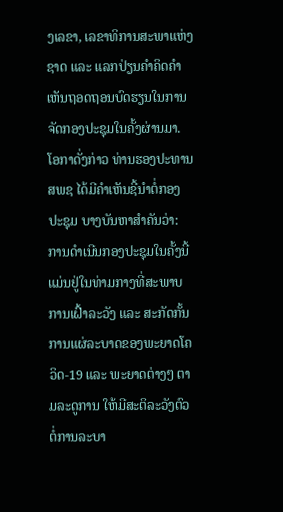ງເລຂາ, ເລຂາທິການສະພາແຫ່ງຊາດ ແລະ ແລກປ່ຽນຄໍາຄິດຄໍາເຫັນຖອດຖອນບົດຮຽນໃນການຈັດກອງປະຊຸມໃນຄັ້ງຜ່ານມາ.
ໂອກາດັ່ງກ່າວ ທ່ານຮອງປະທານ ສພຊ ໄດ້ມີຄໍາເຫັນຊີ້ນໍາຕໍ່ກອງປະຊຸມ ບາງບັນຫາສໍາຄັນວ່າ: ການດໍາເນີນກອງປະຊຸມໃນຄັ້ງນີ້ ແມ່ນຢູ່ໃນທ່າມກາງທີ່ສະພາບ ການເຝົ້າລະວັງ ແລະ ສະກັດກັ້ນການແຜ່ລະບາດຂອງພະຍາດໂຄວິດ-19 ແລະ ພະຍາດຕ່າງໆ ຕາມລະດູການ ໃຫ້ມີສະຕິລະວັງຕົວຕໍ່ການລະບາ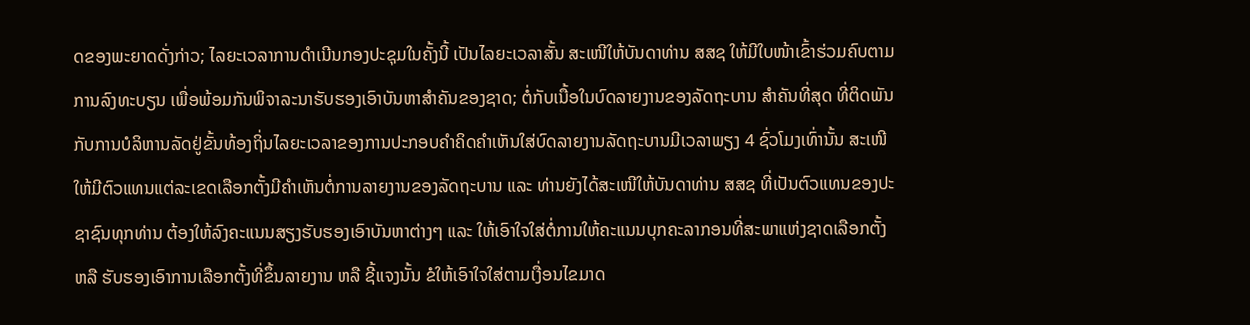ດຂອງພະຍາດດັ່ງກ່າວ; ໄລຍະເວລາການດໍາເນີນກອງປະຊຸມໃນຄັ້ງນີ້ ເປັນໄລຍະເວລາສັ້ນ ສະເໜີໃຫ້ບັນດາທ່ານ ສສຊ ໃຫ້ມີໃບໜ້າເຂົ້າຮ່ວມຄົບຕາມການລົງທະບຽນ ເພື່ອພ້ອມກັນພິຈາລະນາຮັບຮອງເອົາບັນຫາສໍາຄັນຂອງຊາດ; ຕໍ່ກັບເນື້ອໃນບົດລາຍງານຂອງລັດຖະບານ ສໍາຄັນທີ່ສຸດ ທີ່ຕິດພັນກັບການບໍລິຫານລັດຢູ່ຂັ້ນທ້ອງຖິ່ນໄລຍະເວລາຂອງການປະກອບຄໍາຄິດຄໍາເຫັນໃສ່ບົດລາຍງານລັດຖະບານມີເວລາພຽງ 4 ຊົ່ວໂມງເທົ່ານັ້ນ ສະເໜີໃຫ້ມີຕົວແທນແຕ່ລະເຂດເລືອກຕັ້ງມີຄໍາເຫັນຕໍ່ການລາຍງານຂອງລັດຖະບານ ແລະ ທ່ານຍັງໄດ້ສະເໜີໃຫ້ບັນດາທ່ານ ສສຊ ທີ່ເປັນຕົວແທນຂອງປະຊາຊົນທຸກທ່ານ ຕ້ອງໃຫ້ລົງຄະແນນສຽງຮັບຮອງເອົາບັນຫາຕ່າງໆ ແລະ ໃຫ້ເອົາໃຈໃສ່ຕໍ່ການໃຫ້ຄະແນນບຸກຄະລາກອນທີ່ສະພາແຫ່ງຊາດເລືອກຕັ້ງ ຫລື ຮັບຮອງເອົາການເລືອກຕັ້ງທີ່ຂຶ້ນລາຍງານ ຫລື ຊີ້ແຈງນັ້ນ ຂໍໃຫ້ເອົາໃຈໃສ່ຕາມເງື່ອນໄຂມາດ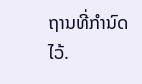ຖານທີ່ກໍານົດໄວ້.